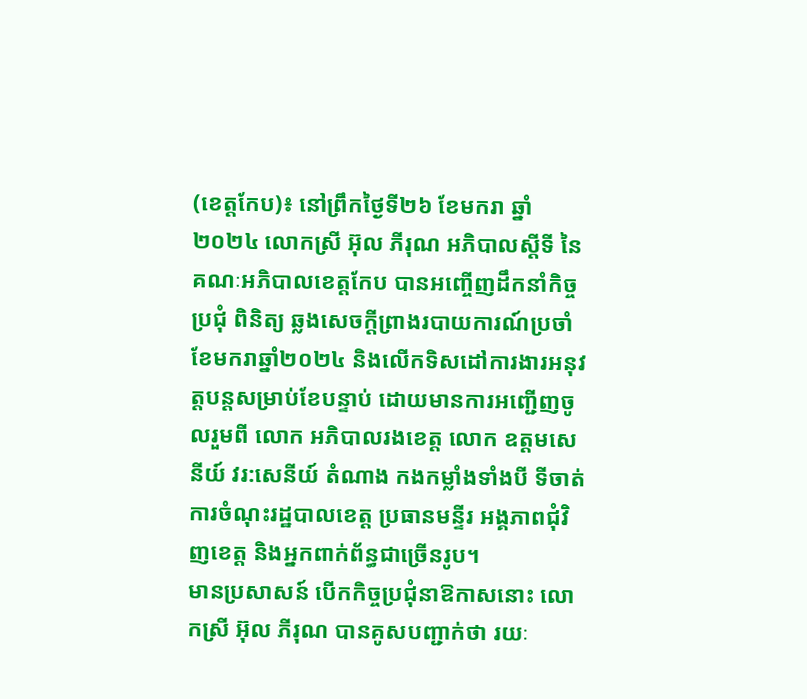(ខេត្តកែប)៖ នៅព្រឹកថ្ងៃទី២៦ ខែមករា ឆ្នាំ២០២៤ លោកស្រី អ៊ុល ភីរុណ អភិបាលស្តីទី នៃគណៈអភិបាលខេត្តកែប បានអញ្ចេីញដឹកនាំកិច្ចប្រជុំ ពិនិត្យ ឆ្លងសេចក្តីព្រាងរបាយការណ៍ប្រចាំខែមករាឆ្នាំ២០២៤ និងលើកទិសដៅការងារអនុវត្តបន្តសម្រាប់ខែបន្ទាប់ ដោយមានការអញ្ជេីញចូលរួមពី លោក អភិបាលរងខេត្ត លោក ឧត្ដមសេនីយ៍ វរ:សេនីយ៍ តំណាង កងកម្លាំងទាំងបី ទីចាត់ការចំណុះរដ្ឋបាលខេត្ត ប្រធានមន្ទីរ អង្គភាពជុំវិញខេត្ត និងអ្នកពាក់ព័ន្ធជាច្រើនរូប។
មានប្រសាសន៍ បើកកិច្ចប្រជុំនាឱកាសនោះ លោកស្រី អ៊ុល ភីរុណ បានគូសបញ្ជាក់ថា រយៈ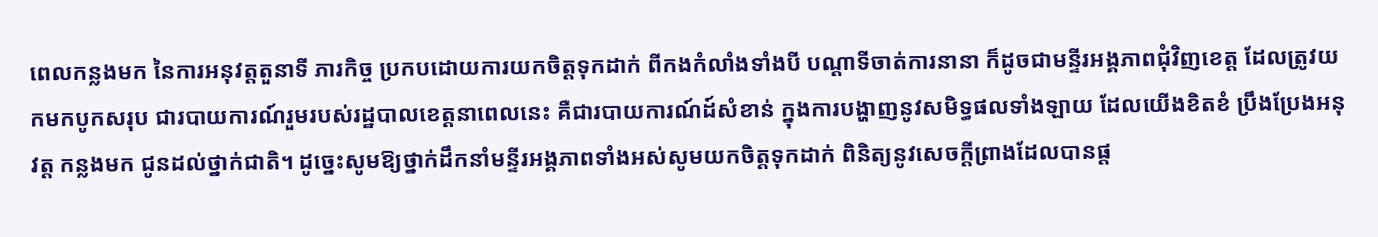ពេលកន្លងមក នៃការអនុវត្តតួនាទី ភារកិច្ច ប្រកបដោយការយកចិត្តទុកដាក់ ពីកងកំលាំងទាំងបី បណ្ដាទីចាត់ការនានា ក៏ដូចជាមន្ទីរអង្គភាពជុំវិញខេត្ត ដែលត្រូវយកមកបូកសរុប ជារបាយការណ៍រួមរបស់រដ្ឋបាលខេត្តនាពេលនេះ គឺជារបាយការណ៍ដ៍សំខាន់ ក្នុងការបង្ហាញនូវសមិទ្ធផលទាំងឡាយ ដែលយើងខិតខំ ប្រឹងប្រែងអនុវត្ត កន្លងមក ជូនដល់ថ្នាក់ជាតិ។ ដូច្នេះសូមឱ្យថ្នាក់ដឹកនាំមន្ទីរអង្គភាពទាំងអស់សូមយកចិត្តទុកដាក់ ពិនិត្យនូវសេចក្តីព្រាងដែលបានផ្ត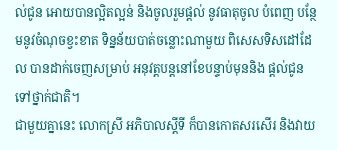ល់ជូន អោយបានល្អិតល្អន់ និងចូលរួមផ្តល់ នូវធាតុចូល បំពេញ បន្ថែមនូវចំណុចខ្វះខាត ទិន្នន័យបាត់ចន្លោះណាមួយ ពិសេសទិសដៅដែល បានដាក់ចេញសម្រាប់ អនុវត្តបន្តនៅខែបន្ទាប់មុននិង ផ្តល់ជូនទៅថ្នាក់ជាតិ។
ជាមួយគ្នានេះ លោកស្រី អភិបាលស្ដីទី ក៏បានកោតសរសើរ និងវាយ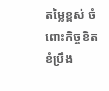តម្លៃខ្ពស់ ចំពោះកិច្ចខិតខំប្រឹង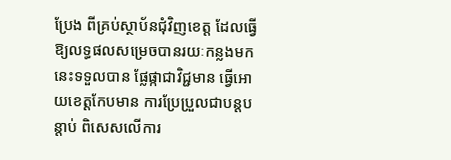ប្រែង ពីគ្រប់ស្ថាប័នជុំវិញខេត្ត ដែលធ្វើឱ្យលទ្ធផលសម្រេចបានរយៈកន្លងមកនេះទទួលបាន ផ្លែផ្កាជាវិជ្ជមាន ធ្វើអោយខេត្តកែបមាន ការប្រែប្រួលជាបន្តបន្តាប់ ពិសេសលើការ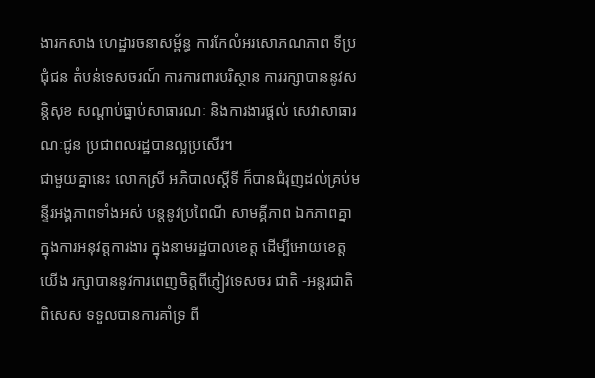ងារកសាង ហេដ្ឋារចនាសម្ព័ន្ធ ការកែលំអរសោភណភាព ទីប្រជុំជន តំបន់ទេសចរណ៍ ការការពារបរិស្ថាន ការរក្សាបាននូវសន្តិសុខ សណ្តាប់ធ្នាប់សាធារណៈ និងការងារផ្តល់ សេវាសាធារណៈជូន ប្រជាពលរដ្ឋបានល្អប្រសើរ។
ជាមួយគ្នានេះ លោកស្រី អភិបាលស្ដីទី ក៏បានជំរុញដល់គ្រប់មន្ទីរអង្គភាពទាំងអស់ បន្តនូវប្រពៃណី សាមគ្គីភាព ឯកភាពគ្នា ក្នុងការអនុវត្តការងារ ក្នុងនាមរដ្ឋបាលខេត្ត ដើម្បីអោយខេត្ត យើង រក្សាបាននូវការពេញចិត្តពីភ្ញៀវទេសចរ ជាតិ -អន្តរជាតិ ពិសេស ទទួលបានការគាំទ្រ ពី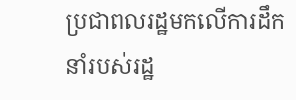ប្រជាពលរដ្ឋមកលើការដឹកនាំរបស់រដ្ឋ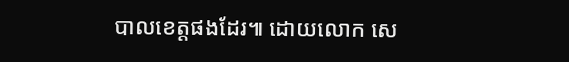បាលខេត្តផងដែរ៕ ដោយលោក សេ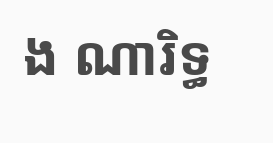ង ណារិទ្ធ